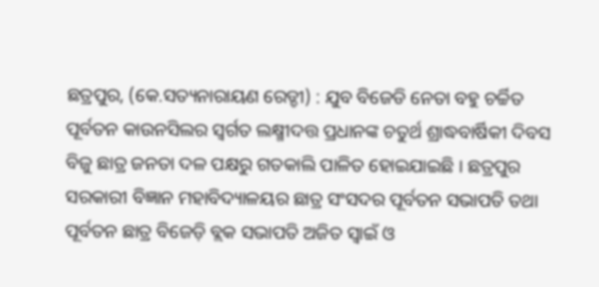ଛତ୍ରପୁର, (କେ.ସତ୍ୟନାରାୟଣ ରେଡ୍ଡୀ) : ଯୁବ ବିଜେଡି ନେତା ବହୁ ଚର୍ଚ୍ଚିତ ପୂର୍ବତନ କାଉନସିଲର ସ୍ୱର୍ଗତ ଲକ୍ଷ୍ମୀଦତ୍ତ ପ୍ରଧାନଙ୍କ ଚତୁର୍ଥ ଶ୍ରାଦ୍ଧବାର୍ଷିକୀ ଦିବସ ବିଜୁ ଛାତ୍ର ଜନତା ଦଳ ପକ୍ଷରୁ ଗତକାଲି ପାଳିତ ହୋଇଯାଇଛି । ଛତ୍ରପୁର ସରକାରୀ ବିଜ୍ଞାନ ମହାବିଦ୍ୟାଳୟର ଛାତ୍ର ସଂସଦର ପୂର୍ବତନ ସଭାପତି ତଥା ପୂର୍ବତନ ଛାତ୍ର ବିଜେଡ଼ି ବ୍ଲକ ସଭାପତି ଅଜିତ ସ୍ୱାଇଁ ଓ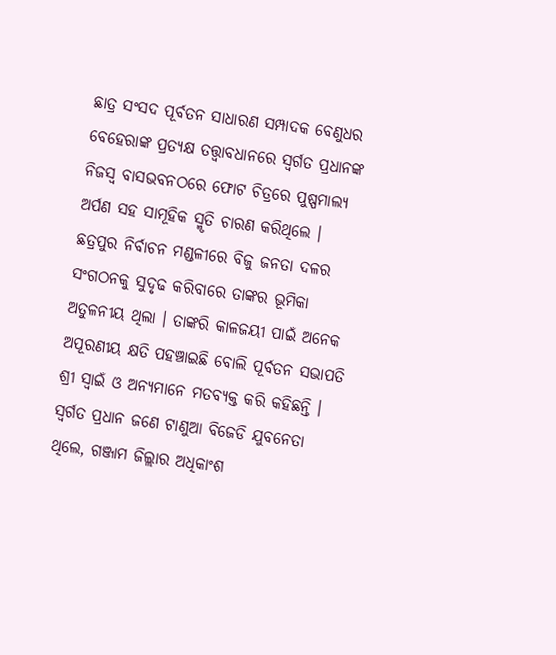ଛାତ୍ର ସଂସଦ ପୂର୍ବତନ ସାଧାରଣ ସମ୍ପାଦକ ବେଣୁଧର ବେହେରାଙ୍କ ପ୍ରତ୍ୟକ୍ଷ ତତ୍ତ୍ୱାବଧାନରେ ସ୍ୱର୍ଗତ ପ୍ରଧାନଙ୍କ ନିଜସ୍ଵ ବାସଭବନଠରେ ଫୋଟ ଚିତ୍ରରେ ପୁଷ୍ପମାଲ୍ୟ ଅର୍ପଣ ସହ ସାମୂହିକ ସ୍ମୃତି ଚାରଣ କରିଥିଲେ । ଛତ୍ରପୁର ନିର୍ବାଚନ ମଣ୍ଡଳୀରେ ବିଜୁ ଜନତା ଦଳର ସଂଗଠନକୁ ସୁଦୃଢ କରିବାରେ ତାଙ୍କର ଭୂମିକା ଅତୁଳନୀୟ ଥିଲା । ତାଙ୍କରି କାଳଜୟୀ ପାଇଁ ଅନେକ ଅପୂରଣୀୟ କ୍ଷତି ପହଞ୍ଚାଇଛି ବୋଲି ପୂର୍ବତନ ସଭାପତି ଶ୍ରୀ ସ୍ୱାଇଁ ଓ ଅନ୍ୟମାନେ ମତବ୍ୟକ୍ତ କରି କହିଛନ୍ତି । ସ୍ୱର୍ଗତ ପ୍ରଧାନ ଜଣେ ଟାଣୁଆ ବିଜେଡି ଯୁବନେତା ଥିଲେ, ଗଞ୍ଜାମ ଜିଲ୍ଲାର ଅଧିକାଂଶ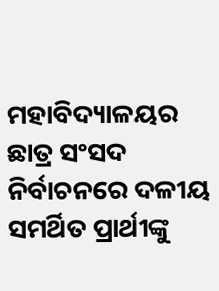ମହାବିଦ୍ୟାଳୟର ଛାତ୍ର ସଂସଦ ନିର୍ବାଚନରେ ଦଳୀୟ ସମର୍ଥିତ ପ୍ରାର୍ଥୀଙ୍କୁ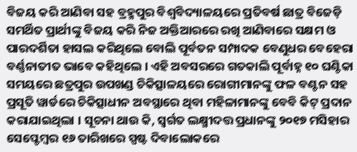ବିଜୟ କରି ଆଣିବା ସହ ବ୍ରହ୍ମପୁର ବିଶ୍ଵବିଦ୍ୟାଳୟରେ ପ୍ରତିବର୍ଷ ଛାତ୍ର ବିଜେଡ଼ି ସମର୍ଥିତ ପ୍ରାର୍ଥୀଙ୍କୁ ବିଜୟ କରି ନିଜ ଅକ୍ତିଆରରେ ରଖି ଆଣିବାରେ ସକ୍ଷମ ଓ ପାରଦର୍ଶିତା ହାସଲ କରିଥିଲେ ବୋଲି ପୂର୍ବତନ ସମ୍ପାଦକ ବେଣୁଧର ବେହେରା ବର୍ଣ୍ଣନାତୀତ ଭାବେ କହିଥିଲେ । ଏହି ଅବସରରେ ଗତକାଲି ପୂର୍ବାହ୍ନ ୧୦ ଘଣ୍ଟିକା ସମୟରେ ଛତ୍ରପୁର ଉପଖଣ୍ଡ ଚିକିତ୍ସାଳୟରେ ରୋଗୀମାନଙ୍କୁ ଫଳ ବଣ୍ଟନ ସହ ପ୍ରସୂତି ୱାର୍ଡରେ ଚିକିତ୍ସାଧୀନ ଅବସ୍ଥାରେ ଥିବା ମହିଳାମାନଙ୍କୁ ବେବି କିଟ୍ ପ୍ରଦାନ କରାଯାଇଥିଲା । ସୂଚନା ଥାଉ କି, ସ୍ୱର୍ଗତ ଲକ୍ଷ୍ମୀଦତ୍ତ ପ୍ରଧାନଙ୍କୁ ୨୦୧୭ ମସିହାର ସେପ୍ଟେମ୍ବର ୧୬ ତାରିଖରେ ସ୍ପଷ୍ଟ ଦିବାଲୋକରେ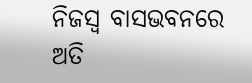ନିଜସ୍ଵ ବାସଭବନରେ ଅତି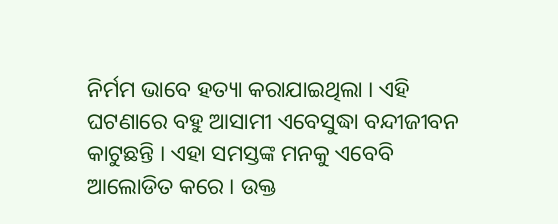ନିର୍ମମ ଭାବେ ହତ୍ୟା କରାଯାଇଥିଲା । ଏହି ଘଟଣାରେ ବହୁ ଆସାମୀ ଏବେସୁଦ୍ଧା ବନ୍ଦୀଜୀବନ କାଟୁଛନ୍ତି । ଏହା ସମସ୍ତଙ୍କ ମନକୁ ଏବେବି ଆଲୋଡିତ କରେ । ଉକ୍ତ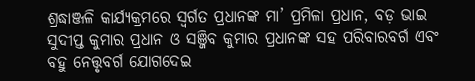ଶ୍ରଦ୍ଧାଞ୍ଜଳି କାର୍ଯ୍ୟକ୍ରମରେ ସ୍ୱର୍ଗତ ପ୍ରଧାନଙ୍କ ମା’ ପ୍ରମିଳା ପ୍ରଧାନ, ବଡ଼ ଭାଇ ସୁଦୀପ୍ତ କୁମାର ପ୍ରଧାନ ଓ ସଞ୍ଜିବ କୁମାର ପ୍ରଧାନଙ୍କ ସହ ପରିବାରବର୍ଗ ଏବଂ ବହୁ ନେତ୍ତୃବର୍ଗ ଯୋଗଦେଇ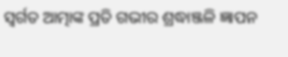ସ୍ୱର୍ଗତ ଆତ୍ମାଙ୍କ ପ୍ରତି ଗଭୀର ଶ୍ରଦ୍ଧାଞ୍ଜଳି ଜ୍ଞାପନ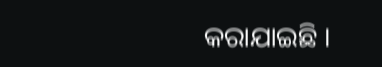କରାଯାଇଛି ।